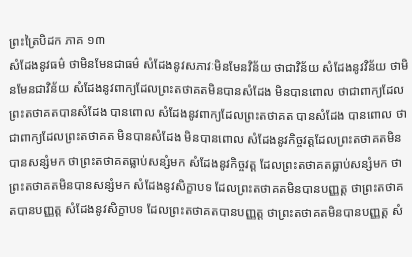ព្រះត្រៃបិដក ភាគ ១៣
សំដែងនូវធម៌ ថាមិនមែនជាធម៌ សំដែងនូវសភាវៈមិនមែនវិន័យ ថាជាវិន័យ សំដែងនូវវិន័យ ថាមិនមែនជាវិន័យ សំដែងនូវពាក្យដែលព្រះតថាគតមិនបានសំដែង មិនបានពោល ថាជាពាក្យដែលព្រះតថាគតបានសំដែង បានពោល សំដែងនូវពាក្យដែលព្រះតថាគត បានសំដែង បានពោល ថាជាពាក្យដែលព្រះតថាគត មិនបានសំដែង មិនបានពោល សំដែងនូវកិច្ចវត្តដែលព្រះតថាគតមិនបានសន្សំមក ថាព្រះតថាគតធ្លាប់សន្សំមក សំដែងនូវកិច្ចវត្ត ដែលព្រះតថាគតធ្លាប់សន្សំមក ថាព្រះតថាគតមិនបានសន្សំមក សំដែងនូវសិក្ខាបទ ដែលព្រះតថាគតមិនបានបញ្ញត្ត ថាព្រះតថាគតបានបញ្ញត្ត សំដែងនូវសិក្ខាបទ ដែលព្រះតថាគតបានបញ្ញត្ត ថាព្រះតថាគតមិនបានបញ្ញត្ត សំ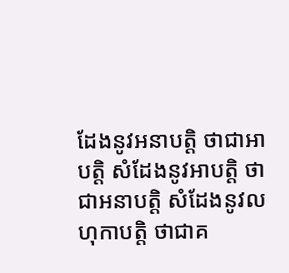ដែងនូវអនាបត្តិ ថាជាអាបត្តិ សំដែងនូវអាបត្តិ ថាជាអនាបត្តិ សំដែងនូវលហុកាបត្តិ ថាជាគ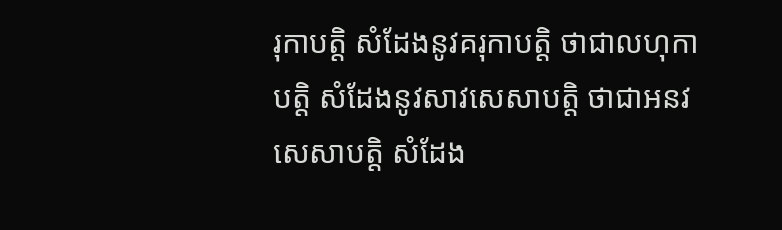រុកាបត្តិ សំដែងនូវគរុកាបត្តិ ថាជាលហុកាបត្តិ សំដែងនូវសាវសេសាបត្តិ ថាជាអនវសេសាបត្តិ សំដែង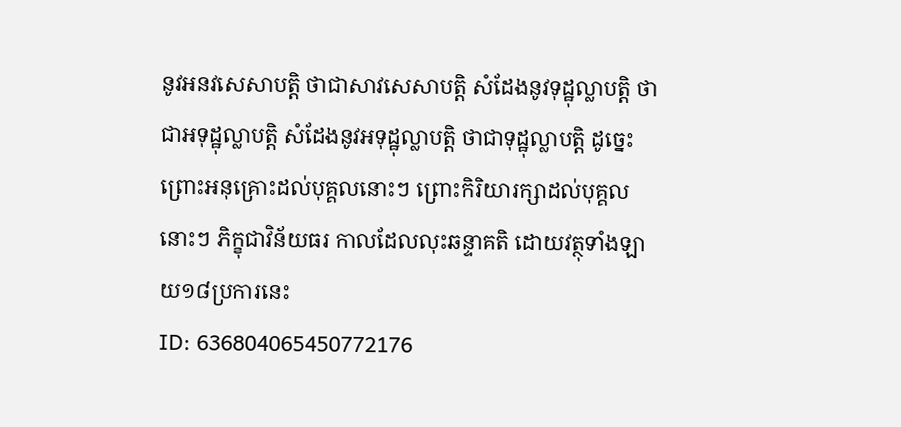នូវអនវសេសាបត្តិ ថាជាសាវសេសាបត្តិ សំដែងនូវទុដ្ឋុល្លាបត្តិ ថាជាអទុដ្ឋុល្លាបត្តិ សំដែងនូវអទុដ្ឋុល្លាបត្តិ ថាជាទុដ្ឋុល្លាបត្តិ ដូច្នេះ ព្រោះអនុគ្រោះដល់បុគ្គលនោះៗ ព្រោះកិរិយារក្សាដល់បុគ្គលនោះៗ ភិក្ខុជាវិន័យធរ កាលដែលលុះឆន្ទាគតិ ដោយវត្ថុទាំងឡាយ១៨ប្រការនេះ
ID: 636804065450772176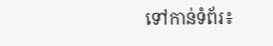ទៅកាន់ទំព័រ៖